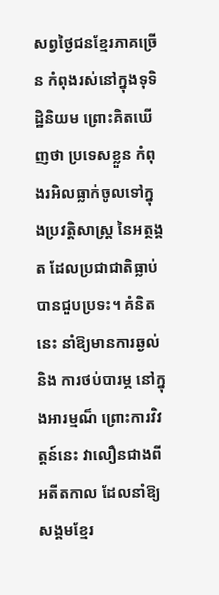សព្វថ្ងៃជនខ្មែរភាគច្រើន កំពុងរស់នៅក្នុងទុទិដ្ឋិនិយម ព្រោះគិតឃើញថា ប្រទេសខ្លួន កំពុងរអិលធ្លាក់ចូលទៅក្នុងប្រវត្តិសាស្ត្រ នៃអត្ថង្គត ដែលប្រជាជាតិធ្លាប់បានជួបប្រទះ។ គំនិតនេះ នាំឱ្យមានការឆ្ងល់ និង ការថប់បារម្ភ នៅក្នុងអារម្មណ៏ ព្រោះការវិវត្តន៍នេះ វាលឿនជាងពីអតីតកាល ដែលនាំឱ្យសង្គមខ្មែរ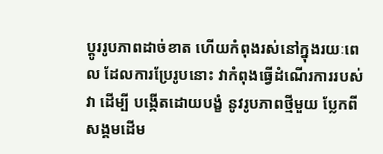ប្តូររូបភាពដាច់ខាត ហើយកំពុងរស់នៅក្នុងរយៈពេល ដែលការប្រែរូបនោះ វាកំពុងធ្វើដំណើរការរបស់វា ដើម្បី បង្កើតដោយបង្ខំ នូវរូបភាពថ្មីមួយ ប្លែកពីសង្គមដើម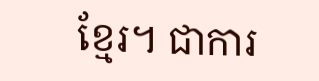ខ្មែរ។ ជាការ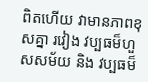ពិតហើយ វាមានភាពខុសគ្នា រវៀង វប្បធម៏ហួសសម័យ និង វប្បធម៏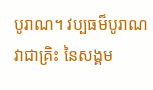បូរាណ។ វប្បធម៏បូរាណ វាជាគ្រិះ នៃសង្គម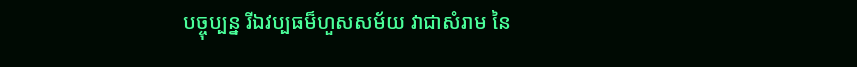បច្ចុប្បន្ន រីឯវប្បធម៏ហួសសម័យ វាជាសំរាម នៃ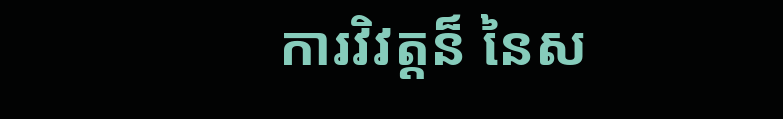ការវិវត្តន៏ នៃស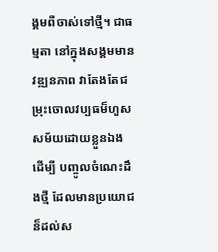ង្គមពីចាស់ទៅថ្មី។ ជាធម្មតា នៅក្នុងសង្គមមានវឌ្ឍនភាព វាតែងតែជម្រុះចោលវប្បធម៏ហួសសម័យដោយខ្លួនឯង ដើម្បី បញ្ចូលចំណេះដឹងថ្មី ដែលមានប្រយោជន៏ដល់ស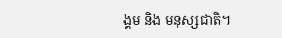ង្គម និង មនុស្សជាតិ។